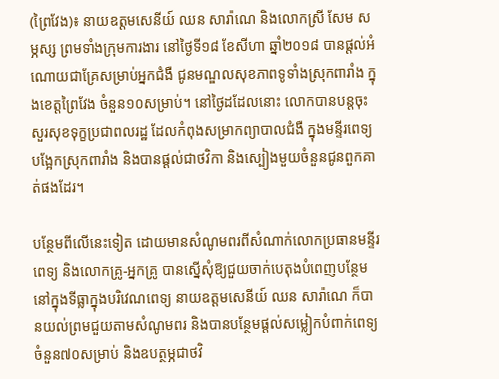(ព្រៃវែង)៖ នាយឧត្តមសេនីយ៍ ឈន សារ៉ាណេ និងលោកស្រី សែម សម្ភស្ស ព្រមទាំងក្រុមការងារ នៅថ្ងៃទី១៨ ខែសីហា ឆ្នាំ២០១៨ បានផ្តល់អំណោយជាគ្រែសម្រាប់អ្នកជំងឺ ជូនមណ្ឌលសុខភាពទូទាំងស្រុកពារាំង ក្នុងខេត្តព្រៃវែង ចំនួន១០សម្រាប់។ នៅថ្ងៃដដែលនោះ លោកបានបន្តចុះសួរសុខទុក្ខប្រជាពលរដ្ឋ ដែលកំពុងសម្រាកព្យាបាលជំងឺ ក្នុងមន្ទីរពេទ្យបង្អែកស្រុកពារាំង និងបានផ្តល់ជាថវិកា និងស្បៀងមួយចំនួនជូនពួកគាត់ផងដែរ។

បន្ថែមពីលើនេះទៀត ដោយមានសំណូមពរពីសំណាក់លោកប្រធានមន្ទីរពេទ្យ និងលោកគ្រូ-អ្នកគ្រូ បានស្នើសុំឱ្យជួយចាក់បេតុងបំពេញបន្ថែម នៅក្នុងទីធ្លាក្នុងបរិវេណពេទ្យ នាយឧត្តមសេនីយ៍ ឈន សារ៉ាណេ ក៏បានយល់ព្រមជួយតាមសំណូមពរ និងបានបន្ថែមផ្តល់សម្លៀកបំពាក់ពេទ្យ ចំនួន៧០សម្រាប់ និងឧបត្ថម្ភជាថវិ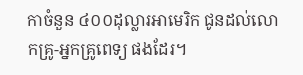កាចំនួន ៤០០ដុល្លារអាមេរិក ជូនដល់លោកគ្រូ-អ្នកគ្រូពេទ្យ ផងដែរ។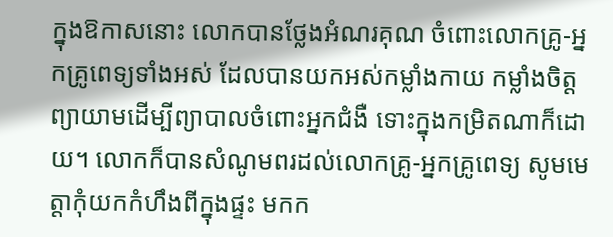ក្នុងឱកាសនោះ លោកបានថ្លែងអំណរគុណ ចំពោះលោកគ្រូ-អ្នកគ្រូពេទ្យទាំងអស់ ដែលបានយកអស់កម្លាំងកាយ កម្លាំងចិត្ត ព្យាយាមដើម្បីព្យាបាលចំពោះអ្នកជំងឺ ទោះក្នុងកម្រិតណាក៏ដោយ។ លោកក៏បានសំណូមពរដល់លោកគ្រូ-អ្នកគ្រូពេទ្យ សូមមេត្តាកុំយកកំហឹងពីក្នុងផ្ទះ មកក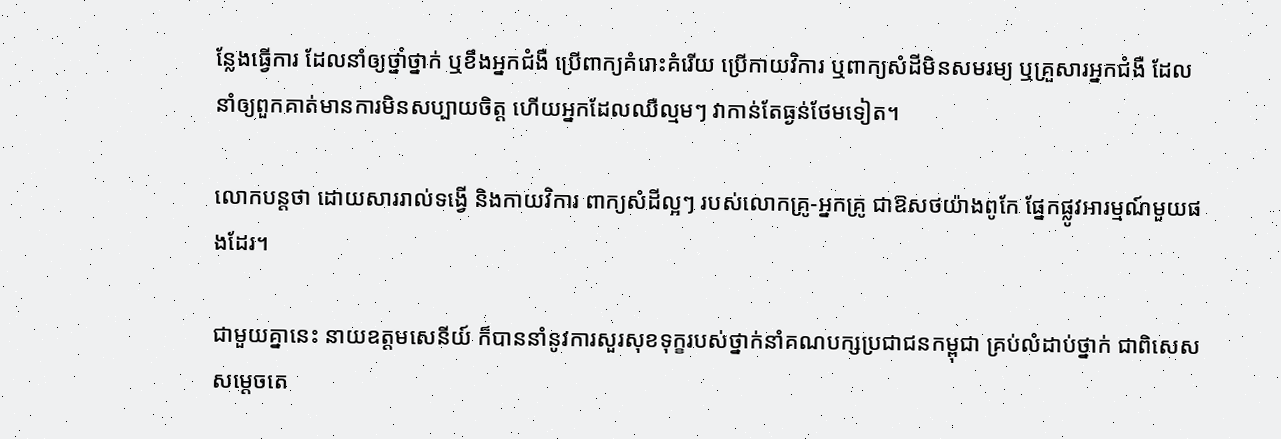ន្លែងធ្វើការ ដែលនាំឲ្យថ្នាំថ្នាក់ ឬខឹងអ្នកជំងឺ ប្រើពាក្យគំរោះគំរើយ ប្រើកាយវិការ ឬពាក្យសំដីមិនសមរម្យ ឬគ្រួសារអ្នកជំងឺ ដែលនាំឲ្យពួកគាត់មានការមិនសប្បាយចិត្ត ហើយអ្នកដែលឈឺល្មមៗ វាកាន់តែធ្ងន់ថែមទៀត។

លោកបន្តថា ដោយសាររាល់ទង្វើ និងកាយវិការ ពាក្យសំដីល្អៗ របស់លោកគ្រូ-អ្នកគ្រូ ជាឱសថយ៉ាងពូកែ ផ្នែកផ្លូវអារម្មណ៍មួយផងដែរ។

ជាមួយគ្នានេះ នាយឧត្តមសេនីយ៍ ក៏បាននាំនូវការសួរសុខទុក្ខរបស់ថ្នាក់នាំគណបក្សប្រជាជនកម្ពុជា គ្រប់លំដាប់ថ្នាក់ ជាពិសេស សម្តេចតេ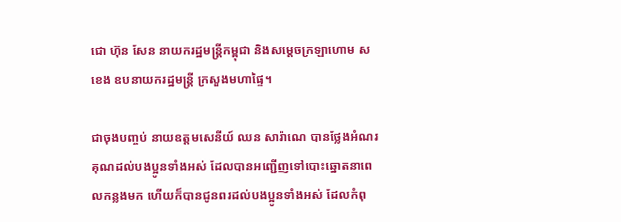ជោ ហ៊ុន សែន នាយករដ្ឋមន្ត្រីកម្ពុជា និងសម្តេចក្រឡាហោម ស ខេង ឧបនាយករដ្ឋមន្ត្រី ក្រសួងមហាផ្ទៃ។

ជាចុងបញ្ចប់ នាយឧត្តមសេនីយ៍ ឈន សារ៉ាណេ បានថ្លែងអំណរគុណដល់បងប្អូនទាំងអស់ ដែលបានអញ្ជើញទៅបោះឆ្នោតនាពេលកន្លងមក ហើយក៏បានជូនពរដល់បងប្អូនទាំងអស់ ដែលកំពុ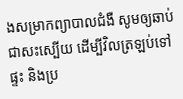ងសម្រាកព្យាបាលជំងឺ សូមឲ្យឆាប់ជាសះស្បើយ ដើម្បីវិលត្រឡប់ទៅផ្ទះ និងប្រ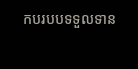កបរបបទទួលទាន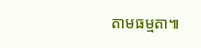តាមធម្មតា៕